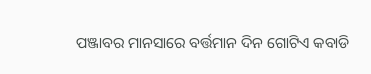ପଞ୍ଜାବର ମାନସାରେ ବର୍ତ୍ତମାନ ଦିନ ଗୋଟିଏ କବାଡି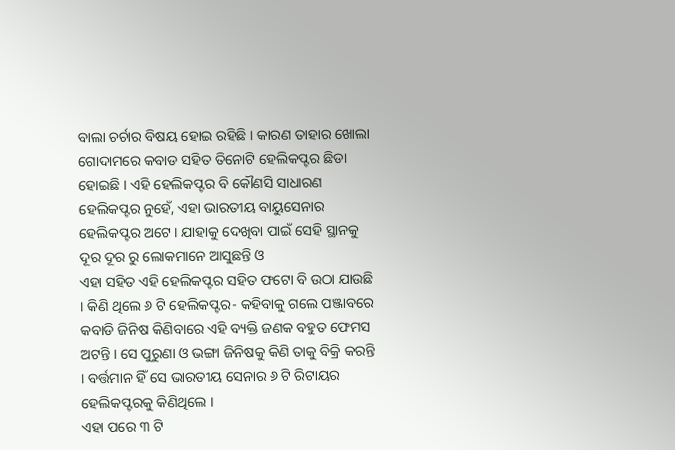ବାଲା ଚର୍ଚାର ବିଷୟ ହୋଇ ରହିଛି । କାରଣ ତାହାର ଖୋଲା ଗୋଦାମରେ କବାଡ ସହିତ ତିନୋଟି ହେଲିକପ୍ଟର ଛିଡା ହୋଇଛି । ଏହି ହେଲିକପ୍ଟର ବି କୌଣସି ସାଧାରଣ ହେଲିକପ୍ଟର ନୁହେଁ, ଏହା ଭାରତୀୟ ବାୟୁସେନାର ହେଲିକପ୍ଟର ଅଟେ । ଯାହାକୁ ଦେଖିବା ପାଇଁ ସେହି ସ୍ଥାନକୁ ଦୂର ଦୂର ରୁ ଲୋକମାନେ ଆସୁଛନ୍ତି ଓ
ଏହା ସହିତ ଏହି ହେଲିକପ୍ଟର ସହିତ ଫଟୋ ବି ଉଠା ଯାଉଛି । କିଣି ଥିଲେ ୬ ଟି ହେଲିକପ୍ଟର- କହିବାକୁ ଗଲେ ପଞ୍ଜାବରେ କବାଡି ଜିନିଷ କିଣିବାରେ ଏହି ବ୍ୟକ୍ତି ଜଣକ ବହୁତ ଫେମସ ଅଟନ୍ତି । ସେ ପୁରୁଣା ଓ ଭଙ୍ଗା ଜିନିଷକୁ କିଣି ତାକୁ ବିକ୍ରି କରନ୍ତି । ବର୍ତ୍ତମାନ ହିଁ ସେ ଭାରତୀୟ ସେନାର ୬ ଟି ରିଟାୟର ହେଲିକପ୍ଟରକୁ କିଣିଥିଲେ ।
ଏହା ପରେ ୩ ଟି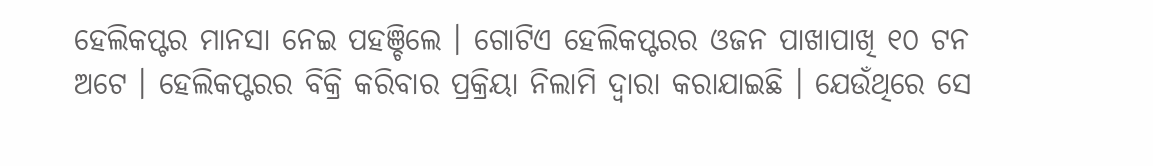ହେଲିକପ୍ଟର ମାନସା ନେଇ ପହଞ୍ଚିଲେ । ଗୋଟିଏ ହେଲିକପ୍ଟରର ଓଜନ ପାଖାପାଖି ୧୦ ଟନ ଅଟେ । ହେଲିକପ୍ଟରର ବିକ୍ରି କରିବାର ପ୍ରକ୍ରିୟା ନିଲାମି ଦ୍ଵାରା କରାଯାଇଛି । ଯେଉଁଥିରେ ସେ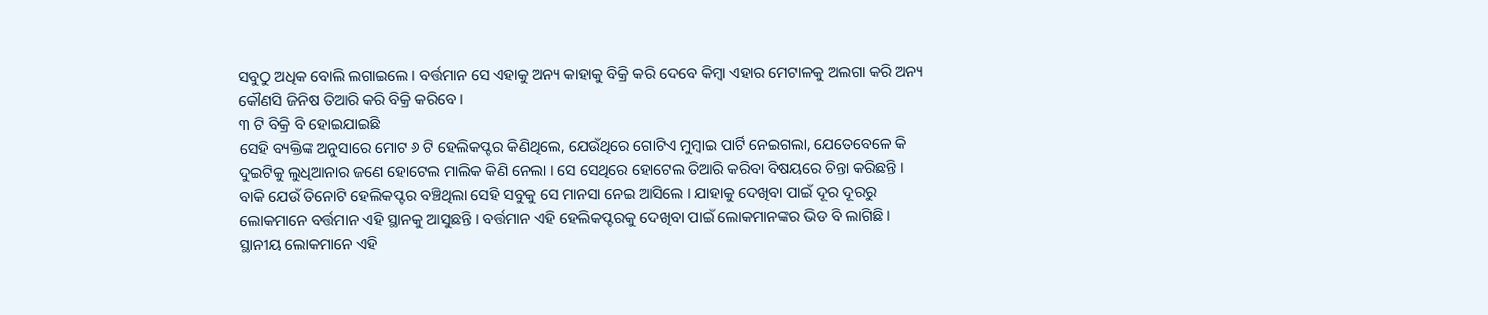ସବୁଠୁ ଅଧିକ ବୋଲି ଲଗାଇଲେ । ବର୍ତ୍ତମାନ ସେ ଏହାକୁ ଅନ୍ୟ କାହାକୁ ବିକ୍ରି କରି ଦେବେ କିମ୍ବା ଏହାର ମେଟାଳକୁ ଅଲଗା କରି ଅନ୍ୟ କୌଣସି ଜିନିଷ ତିଆରି କରି ବିକ୍ରି କରିବେ ।
୩ ଟି ବିକ୍ରି ବି ହୋଇଯାଇଛି
ସେହି ବ୍ୟକ୍ତିଙ୍କ ଅନୁସାରେ ମୋଟ ୬ ଟି ହେଲିକପ୍ଟର କିଣିଥିଲେ, ଯେଉଁଥିରେ ଗୋଟିଏ ମୁମ୍ବାଇ ପାର୍ଟି ନେଇଗଲା, ଯେତେବେଳେ କି ଦୁଇଟିକୁ ଲୁଧିଆନାର ଜଣେ ହୋଟେଲ ମାଲିକ କିଣି ନେଲା । ସେ ସେଥିରେ ହୋଟେଲ ତିଆରି କରିବା ବିଷୟରେ ଚିନ୍ତା କରିଛନ୍ତି । ବାକି ଯେଉଁ ତିନୋଟି ହେଲିକପ୍ଟର ବଞ୍ଚିଥିଲା ସେହି ସବୁକୁ ସେ ମାନସା ନେଇ ଆସିଲେ । ଯାହାକୁ ଦେଖିବା ପାଇଁ ଦୂର ଦୂରରୁ ଲୋକମାନେ ବର୍ତ୍ତମାନ ଏହି ସ୍ଥାନକୁ ଆସୁଛନ୍ତି । ବର୍ତ୍ତମାନ ଏହି ହେଲିକପ୍ଟରକୁ ଦେଖିବା ପାଇଁ ଲୋକମାନଙ୍କର ଭିଡ ବି ଲାଗିଛି । ସ୍ଥାନୀୟ ଲୋକମାନେ ଏହି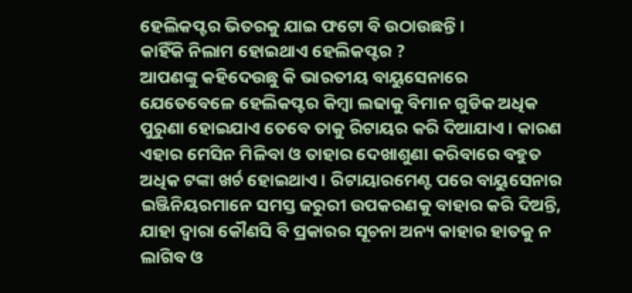ହେଲିକପ୍ଟର ଭିତରକୁ ଯାଇ ଫଟୋ ବି ଉଠାଉଛନ୍ତି ।
କାହିଁକି ନିଲାମ ହୋଇଥାଏ ହେଲିକପ୍ଟର ?
ଆପଣଙ୍କୁ କହିଦେଉଛୁ କି ଭାରତୀୟ ବାୟୁସେନାରେ ଯେତେବେଳେ ହେଲିକପ୍ଟର କିମ୍ବା ଲଢାକୁ ବିମାନ ଗୁଡିକ ଅଧିକ ପୁରୁଣା ହୋଇଯାଏ ତେବେ ତାକୁ ରିଟାୟର କରି ଦିଆଯାଏ । କାରଣ ଏହାର ମେସିନ ମିଳିବା ଓ ତାହାର ଦେଖାଶୁଣା କରିବାରେ ବହୁତ ଅଧିକ ଟଙ୍କା ଖର୍ଚ ହୋଇଥାଏ । ରିଟାୟାରମେଣ୍ଟ ପରେ ବାୟୁସେନାର ଇଞ୍ଜିନିୟରମାନେ ସମସ୍ତ ଜରୁରୀ ଉପକରଣକୁ ବାହାର କରି ଦିଅନ୍ତି, ଯାହା ଦ୍ଵାରା କୌଣସି ବି ପ୍ରକାରର ସୂଚନା ଅନ୍ୟ କାହାର ହାତକୁ ନ ଲାଗିବ ଓ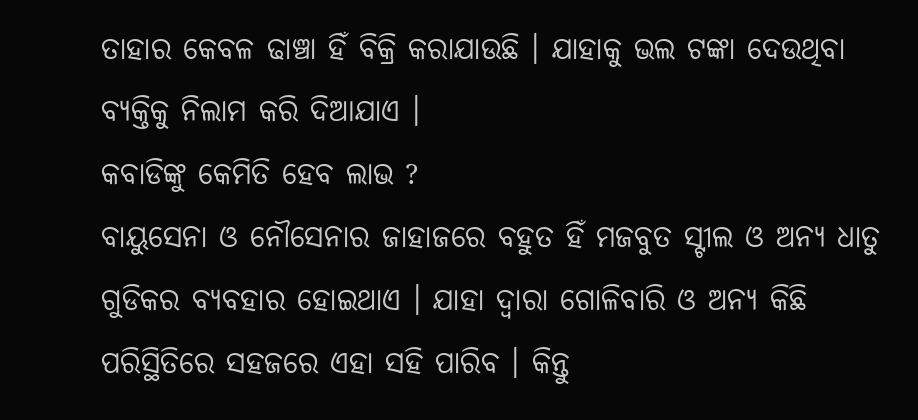ତାହାର କେବଳ ଢାଞ୍ଚା ହିଁ ବିକ୍ରି କରାଯାଉଛି । ଯାହାକୁ ଭଲ ଟଙ୍କା ଦେଉଥିବା ବ୍ୟକ୍ତିକୁ ନିଲାମ କରି ଦିଆଯାଏ ।
କବାଡିଙ୍କୁ କେମିତି ହେବ ଲାଭ ?
ବାୟୁସେନା ଓ ନୌସେନାର ଜାହାଜରେ ବହୁତ ହିଁ ମଜବୁତ ସ୍ଟୀଲ ଓ ଅନ୍ୟ ଧାତୁ ଗୁଡିକର ବ୍ୟବହାର ହୋଇଥାଏ । ଯାହା ଦ୍ଵାରା ଗୋଳିବାରି ଓ ଅନ୍ୟ କିଛି ପରିସ୍ଥିତିରେ ସହଜରେ ଏହା ସହି ପାରିବ । କିନ୍ତୁ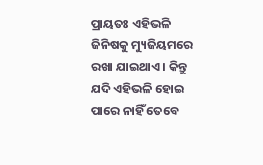ପ୍ରାୟତଃ ଏହିଭଳି ଜିନିଷକୁ ମ୍ୟୁଜିୟମରେ ରଖା ଯାଇଥାଏ । କିନ୍ତୁ ଯଦି ଏହିଭଳି ହୋଇ ପାରେ ନାହିଁ ତେବେ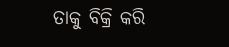ତାକୁ ବିକ୍ରି କରି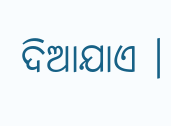ଦିଆଯାଏ ।